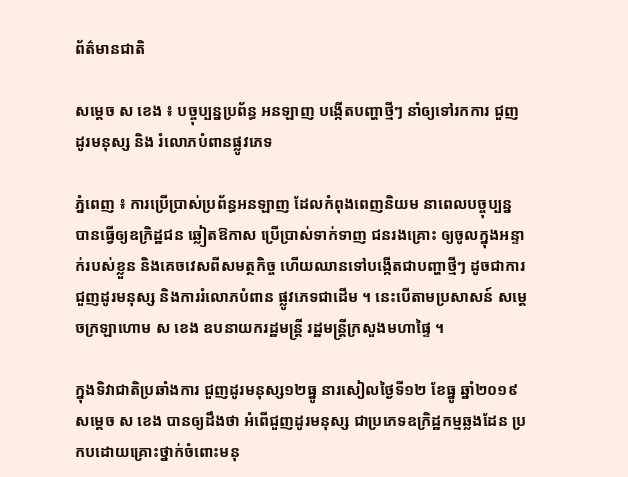ព័ត៌មានជាតិ

សម្ដេច ស ខេង ៖ បច្ចុប្បន្នប្រព័ន្ធ អនឡាញ បង្កើតបញ្ហាថ្មីៗ នាំឲ្យទៅរកការ ជួញដូរមនុស្ស និង រំលោភបំពានផ្លូវភេទ

ភ្នំពេញ ៖ ការប្រើប្រាស់ប្រព័ន្ធអនឡាញ ដែលកំពុងពេញនិយម នាពេលបច្ចុប្បន្ន បានធ្វើឲ្យឧក្រិដ្ឋជន ឆ្លៀតឱកាស ប្រើប្រាស់ទាក់ទាញ ជនរងគ្រោះ ឲ្យចូលក្នុងអន្ទាក់របស់ខ្លួន និងគេចវេសពីសមត្ថកិច្ច ហើយឈានទៅបង្កើតជាបញ្ហាថ្មីៗ ដូចជាការជួញដូរមនុស្ស និងការរំលោភបំពាន ផ្លូវភេទជាដើម ។ នេះបើតាមប្រសាសន៍ សម្ដេចក្រឡាហោម ស ខេង ឧបនាយករដ្ឋមន្ដ្រី រដ្ឋមន្ដ្រីក្រសួងមហាផ្ទៃ ។

ក្នុងទិវាជាតិប្រឆាំងការ ជួញដូរមនុស្ស១២ធ្នូ នារសៀលថ្ងៃទី១២ ខែធ្នូ ឆ្នាំ២០១៩ សម្ដេច ស ខេង បានឲ្យដឹងថា អំពើជួញដូរមនុស្ស ជាប្រភេទឧក្រិដ្ឋកម្មឆ្លងដែន ប្រកបដោយគ្រោះថ្នាក់ចំពោះមនុ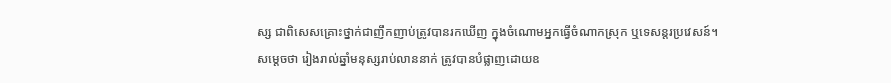ស្ស ជាពិសេសគ្រោះថ្នាក់ជាញឹកញាប់ត្រូវបានរកឃើញ ក្នុងចំណោមអ្នកធ្វើចំណាកស្រុក ឬទេសន្តរប្រវេសន៍។ សម្ដេចថា រៀងរាល់ឆ្នាំមនុស្សរាប់លាននាក់ ត្រូវបានបំផ្លាញដោយឧ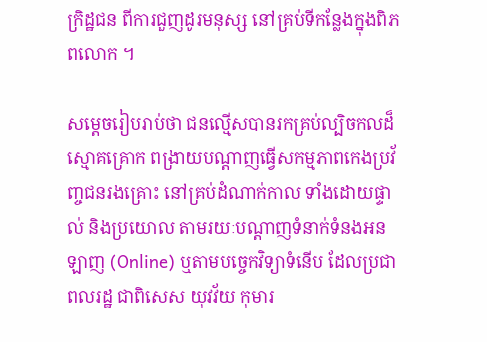ក្រិដ្ឋជន ពីការជួញដូរមនុស្ស នៅគ្រប់ទីកន្លែងក្នុងពិភពលោក ។

សម្ដេចរៀបរាប់ថា ជនល្មើសបានរកគ្រប់ល្បិចកលដ៏ស្មោគគ្រោក ពង្រាយបណ្ដាញធ្វើសកម្មភាពកេងប្រវ័ញ្ចជនរងគ្រោះ នៅគ្រប់ដំណាក់កាល ទាំងដោយផ្ទាល់ និងប្រយោល តាមរយៈបណ្តាញទំនាក់ទំនងអនឡាញ (Online) ឬតាមបច្ចេកវិទ្យាទំនើប ដែលប្រជាពលរដ្ឋ ជាពិសេស យុវវ័យ កុមារ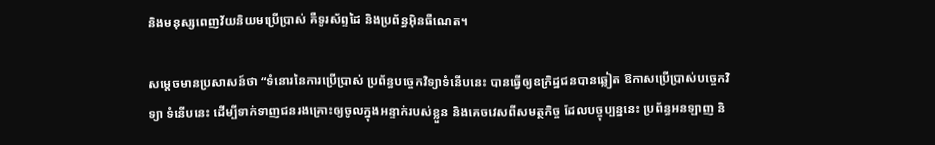និងមនុស្សពេញវ័យនិយមប្រើប្រាស់ គឺទូរស័ព្ទដៃ និងប្រព័ន្ធអ៊ិនធឺណេត។

សម្ដេចមានប្រសាសន៍ថា “ទំនោរនៃការប្រើប្រាស់ ប្រព័ន្ធបច្ចេកវិទ្យាទំនើបនេះ បានធ្វើឲ្យឧក្រិដ្ឋជនបានឆ្លៀត ឱកាសប្រើប្រាស់បច្ចេកវិទ្យា ទំនើបនេះ ដើម្បីទាក់ទាញជនរងគ្រោះឲ្យចូលក្នុងអន្ទាក់របស់ខ្លួន និងគេចវេសពីសមត្ថកិច្ច ដែលបច្ចុប្បន្ននេះ ប្រព័ន្ធអនឡាញ និ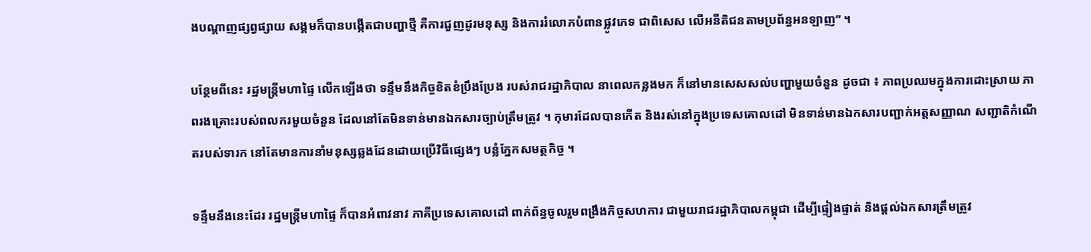ងបណ្តាញផ្សព្វផ្សាយ សង្គមក៏បានបង្កើតជាបញ្ហាថ្មី គឺការជួញដូរមនុស្ស និងការរំលោភបំពានផ្លូវភេទ ជាពិសេស លើអនីតិជនតាមប្រព័ន្ធអនឡាញ” ។

បន្ថែមពីនេះ រដ្ឋមន្ដ្រីមហាផ្ទៃ លើកឡើងថា ទន្ទឹមនឹងកិច្ចខិតខំប្រឹងប្រែង របស់រាជរដ្ឋាភិបាល នាពេលកន្លងមក ក៏នៅមានសេសសល់បញ្ហាមួយចំនួន ដូចជា ៖ ភាពប្រឈមក្នុងការដោះស្រាយ ភាពរងគ្រោះរបស់ពលករមួយចំនួន ដែលនៅតែមិនទាន់មានឯកសារច្បាប់ត្រឹមត្រូវ ។ កុមារដែលបានកើត និងរស់នៅក្នុងប្រទេសគោលដៅ មិនទាន់មានឯកសារបញ្ជាក់អត្តសញ្ញាណ សញ្ជាតិកំណើតរបស់ទារក នៅតែមានការនាំមនុស្សឆ្លងដែនដោយប្រើវិធីផ្សេងៗ បន្លំភ្នែកសមត្ថកិច្ច ។

ទន្ទឹមនឹងនេះដែរ រដ្ឋមន្ដ្រីមហាផ្ទៃ ក៏បានអំពាវនាវ ភាគីប្រទេសគោលដៅ ពាក់ព័ន្ធចូលរួមពង្រឹងកិច្ចសហការ ជាមួយរាជរដ្ឋាភិបាលកម្ពុជា ដើម្បីផ្ទៀងផ្ទាត់ និងផ្តល់ឯកសារត្រឹមត្រូវ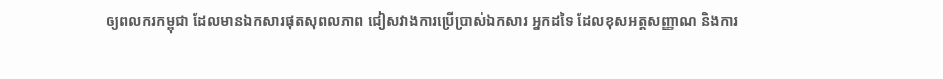ឲ្យពលករកម្ពុជា ដែលមានឯកសារផុតសុពលភាព ជៀសវាងការប្រើប្រាស់ឯកសារ អ្នកដទៃ ដែលខុសអត្តសញ្ញាណ និងការ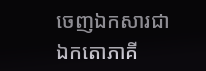ចេញឯកសារជា ឯកតោភាគី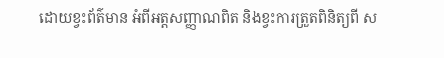ដោយខ្វះព័ត៌មាន អំពីអត្តសញ្ញាណពិត និងខ្វះការត្រួតពិនិត្យពី ស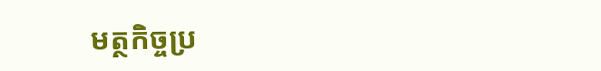មត្ថកិច្ចប្រ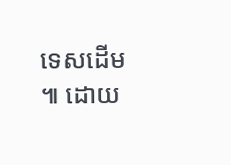ទេសដើម ៕ ដោយ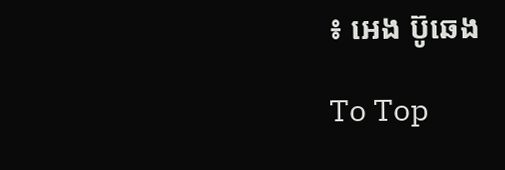៖ អេង ប៊ូឆេង

To Top